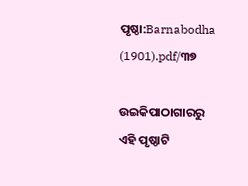ପୃଷ୍ଠା:Barnabodha (1901).pdf/୩୭

ଉଇକିପାଠାଗାର‌ରୁ
ଏହି ପୃଷ୍ଠାଟି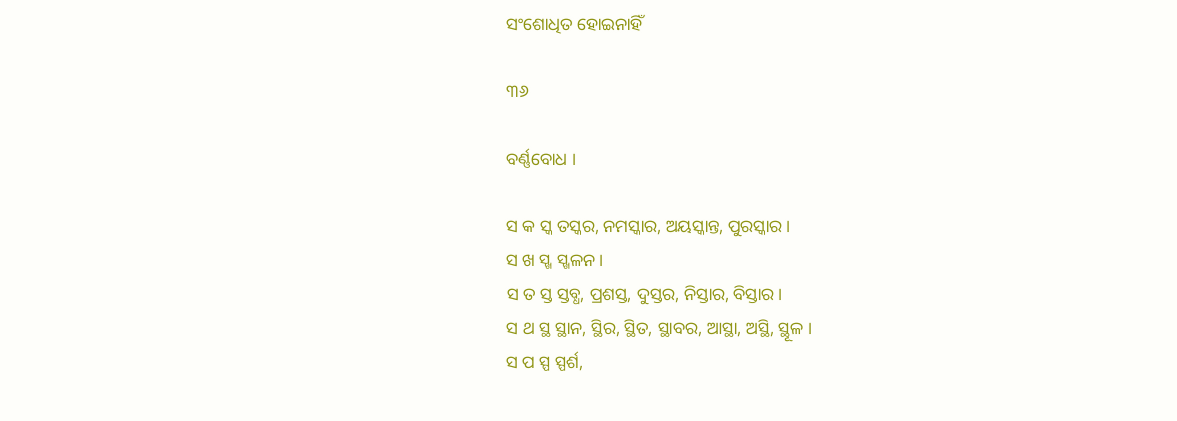ସଂଶୋଧିତ ହୋଇନାହିଁ

୩୬

ବର୍ଣ୍ଣବୋଧ ।

ସ କ ସ୍କ ତସ୍କର, ନମସ୍କାର, ଅୟସ୍କାନ୍ତ, ପୁରସ୍କାର ।
ସ ଖ ସ୍ଖ ସ୍ଖଳନ ।
ସ ତ ସ୍ତ ସ୍ତବ୍ଧ, ପ୍ରଶସ୍ତ, ଦୁସ୍ତର, ନିସ୍ତାର, ବିସ୍ତାର ।
ସ ଥ ସ୍ଥ ସ୍ଥାନ, ସ୍ଥିର, ସ୍ଥିତ, ସ୍ଥାବର, ଆସ୍ଥା, ଅସ୍ଥି, ସ୍ଥୂଳ ।
ସ ପ ସ୍ପ ସ୍ପର୍ଶ,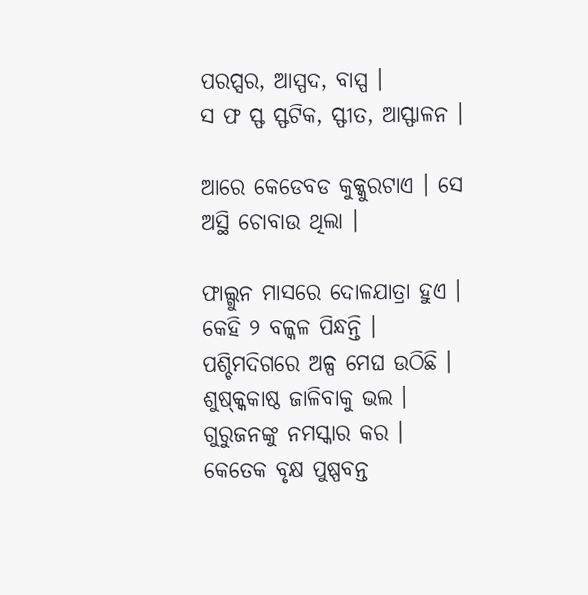ପରପ୍ସର, ଆସ୍ପଦ, ବାସ୍ପ ।
ସ ଫ ସ୍ଫ ସ୍ଫଟିକ, ସ୍ଫୀତ, ଆସ୍ଫାଳନ ।

ଆରେ କେଡେବଡ କୁକ୍କୁରଟାଏ । ସେ ଅସ୍ଥି ଚୋବାଉ ଥିଲା ।

ଫାଲ୍ଗୁନ ମାସରେ ଦୋଳଯାତ୍ରା ହୁଏ । କେହି ୨ ବଳ୍କଳ ପିନ୍ଧନ୍ତି ।
ପଶ୍ଚିମଦିଗରେ ଅଳ୍ପ ମେଘ ଉଠିଛି । ଶୁଷ୍କ୍କକାଷ୍ଠ ଜାଳିବାକୁ ଭଲ ।
ଗୁରୁଜନଙ୍କୁ ନମସ୍କାର କର । କେତେକ ବୃକ୍ଷ ପୁଷ୍ପବନ୍ତ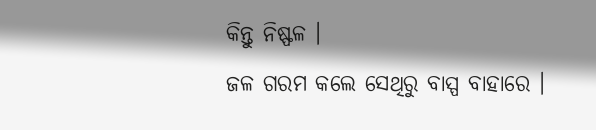କିନ୍ତୁ ନିଷ୍ଫଳ ।
ଜଳ ଗରମ କଲେ ସେଥିରୁ ବାସ୍ପ ବାହାରେ ।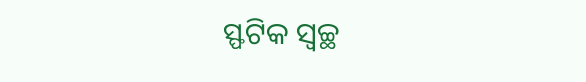ସ୍ଫଟିକ ସ୍ୱଚ୍ଛ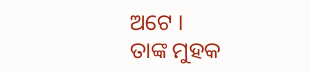ଅଟେ ।
ତାଙ୍କ ମୁହକ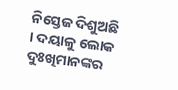ନିସ୍ତେଜ ଦିଶୁଅଛି । ଦୟାଳୁ ଲୋକ ଦୁଃଖିମାନଙ୍କର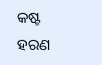କଷ୍ଟ
ହରଣ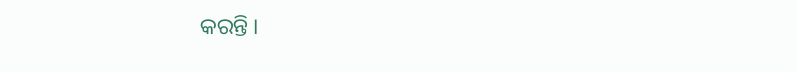କରନ୍ତି ।